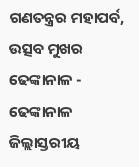ଗଣତନ୍ତ୍ରର ମହାପର୍ବ, ଉତ୍ସବ ମୁଖର ଢେଙ୍କାନାଳ - ଢେଙ୍କାନାଳ ଜିଲ୍ଲାସ୍ତରୀୟ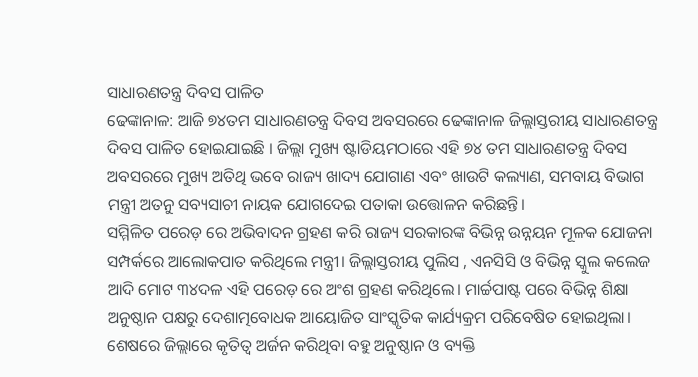ସାଧାରଣତନ୍ତ୍ର ଦିବସ ପାଳିତ
ଢେଙ୍କାନାଳ: ଆଜି ୭୪ତମ ସାଧାରଣତନ୍ତ୍ର ଦିବସ ଅବସରରେ ଢେଙ୍କାନାଳ ଜିଲ୍ଲାସ୍ତରୀୟ ସାଧାରଣତନ୍ତ୍ର ଦିବସ ପାଳିତ ହୋଇଯାଇଛି । ଜିଲ୍ଲା ମୁଖ୍ୟ ଷ୍ଟାଡିୟମଠାରେ ଏହି ୭୪ ତମ ସାଧାରଣତନ୍ତ୍ର ଦିବସ ଅବସରରେ ମୁଖ୍ୟ ଅତିଥି ଭବେ ରାଜ୍ୟ ଖାଦ୍ୟ ଯୋଗାଣ ଏବଂ ଖାଉଟି କଲ୍ୟାଣ, ସମବାୟ ବିଭାଗ ମନ୍ତ୍ରୀ ଅତନୁ ସବ୍ୟସାଚୀ ନାୟକ ଯୋଗଦେଇ ପତାକା ଉତ୍ତୋଳନ କରିଛନ୍ତି।
ସମ୍ମିଳିତ ପରେଡ଼ ରେ ଅଭିବାଦନ ଗ୍ରହଣ କରି ରାଜ୍ୟ ସରକାରଙ୍କ ବିଭିନ୍ନ ଉନ୍ନୟନ ମୂଳକ ଯୋଜନା ସମ୍ପର୍କରେ ଆଲୋକପାତ କରିଥିଲେ ମନ୍ତ୍ରୀ। ଜିଲ୍ଲାସ୍ତରୀୟ ପୁଲିସ , ଏନସିସି ଓ ବିଭିନ୍ନ ସ୍କୁଲ କଲେଜ ଆଦି ମୋଟ ୩୪ଦଳ ଏହି ପରେଡ଼ ରେ ଅଂଶ ଗ୍ରହଣ କରିଥିଲେ। ମାର୍ଚ୍ଚପାଷ୍ଟ ପରେ ବିଭିନ୍ନ ଶିକ୍ଷା ଅନୁଷ୍ଠାନ ପକ୍ଷରୁ ଦେଶାତ୍ମବୋଧକ ଆୟୋଜିତ ସାଂସ୍କୃତିକ କାର୍ଯ୍ୟକ୍ରମ ପରିବେଷିତ ହୋଇଥିଲା।
ଶେଷରେ ଜିଲ୍ଲାରେ କୃତିତ୍ୱ ଅର୍ଜନ କରିଥିବା ବହୁ ଅନୁଷ୍ଠାନ ଓ ବ୍ୟକ୍ତି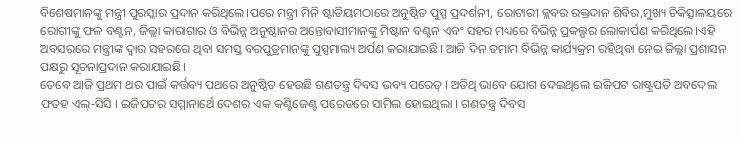ବିଶେଷମାନଙ୍କୁ ମନ୍ତ୍ରୀ ପୁରସ୍କାର ପ୍ରଦାନ କରିଥିଲେ।ପରେ ମନ୍ତ୍ରୀ ମିନି ଷ୍ଟାଡିୟମଠାରେ ଅନୁଷ୍ଠିତ ପୁସ୍ପ ପ୍ରଦର୍ଶନୀ, ରୋଟାରୀ କ୍ଲବର ରକ୍ତଦାନ ଶିବିର,ମୁଖ୍ୟ ଚିକିତ୍ସାଳୟରେ ରୋଗୀଙ୍କୁ ଫଳ ବଣ୍ଟନ, ଜିଲ୍ଲା କାରାଗାର ଓ ବିଭିନ୍ନ ଅନୁଷ୍ଠାନର ଅନ୍ତୋବାସୀମାନଙ୍କୁ ମିଷ୍ଟାନ ବଣ୍ଟନ ଏବଂ ସହର ମଧ୍ୟରେ ବିଭିନ୍ନ ପ୍ରକଲ୍ପର ଲୋକାର୍ପଣ କରିଥିଲେ।ଏହି ଅବସରରେ ମନ୍ତ୍ରୀଙ୍କ ଦ୍ଵାର ସହରରେ ଥିବା ସମସ୍ତ ବରପୁତ୍ରମାନଙ୍କୁ ପୁସ୍ପମାଲ୍ୟ ଅର୍ପଣ କରାଯାଇଛି। ଆଜି ଦିନ ତମାମ ବିଭିନ୍ନ କାର୍ଯ୍ୟକ୍ରମ ରହିଥିବା ନେଇ ଜିଲ୍ଲା ପ୍ରଶାସନ ପକ୍ଷରୁ ସୂଚନାପ୍ରଦାନ କରାଯାଇଛି।
ତେବେ ଆଜି ପ୍ରଥମ ଥର ପାଇଁ କର୍ତ୍ତବ୍ୟ ପଥରେ ଅନୁଷ୍ଠିତ ହେଉଛି ଗଣତନ୍ତ୍ର ଦିବସ ଭବ୍ୟ ପରେଡ୍ । ଅତିଥି ଭାବେ ଯୋଗ ଦେଇଥିଲେ ଇଜିପଟ ରାଷ୍ଟ୍ରପତି ଅବଦେଲ ଫତହ ଏଲ୍-ସିସି । ଇଜିପଟର ସମ୍ମାନାର୍ଥେ ଦେଶର ଏକ କଣ୍ଟିଜେଣ୍ଟ ପରେଡରେ ସାମିଲ ହୋଇଥିଲା । ଗଣତନ୍ତ୍ର ଦିବସ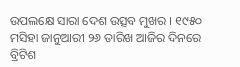ଉପଲକ୍ଷେ ସାରା ଦେଶ ଉତ୍ସବ ମୁଖର । ୧୯୫୦ ମସିହା ଜାନୁଆରୀ ୨୬ ତାରିଖ ଆଜିର ଦିନରେ ବ୍ରିଟିଶ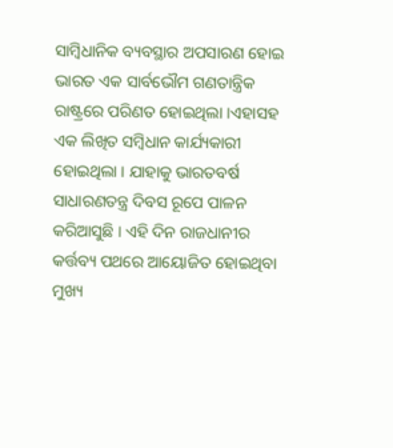ସାମ୍ବିଧାନିକ ବ୍ୟବସ୍ଥାର ଅପସାରଣ ହୋଇ ଭାରତ ଏକ ସାର୍ବଭୌମ ଗଣତାନ୍ତ୍ରିକ ରାଷ୍ଟ୍ରରେ ପରିଣତ ହୋଇଥିଲା ।ଏହାସହ ଏକ ଲିଖିତ ସମ୍ବିଧାନ କାର୍ଯ୍ୟକାରୀ ହୋଇଥିଲା । ଯାହାକୁ ଭାରତବର୍ଷ ସାଧାରଣତନ୍ତ୍ର ଦିବସ ରୂପେ ପାଳନ କରିଆସୁଛି । ଏହି ଦିନ ରାଜଧାନୀର କର୍ତ୍ତବ୍ୟ ପଥରେ ଆୟୋଜିତ ହୋଇଥିବା ମୁଖ୍ୟ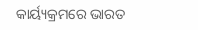କାର୍ୟ୍ୟକ୍ରମରେ ଭାରତ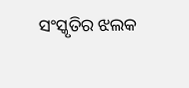ସଂସ୍କୃତିର ଝଲକ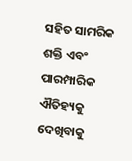ସହିତ ସାମରିକ ଶକ୍ତି ଏବଂ ପାରମ୍ପାରିକ ଐତିହ୍ୟକୁ ଦେଖିବାକୁ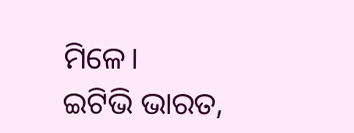ମିଳେ।
ଇଟିଭି ଭାରତ,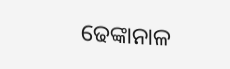ଢେଙ୍କାନାଳ